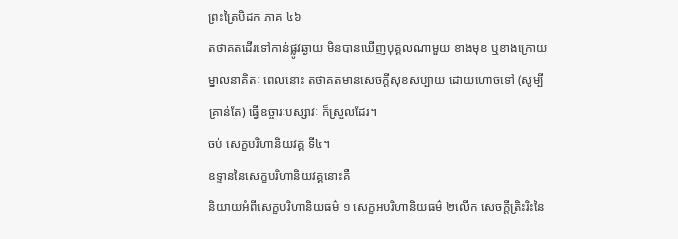ព្រះត្រៃបិដក ភាគ ៤៦
តថាគតដើរទៅកាន់ផ្លូវឆ្ងាយ មិនបានឃើញបុគ្គលណាមួយ ខាងមុខ ឬខាងក្រោយ ម្នាលនាគិតៈ ពេលនោះ តថាគតមានសេចក្តីសុខសប្បាយ ដោយហោចទៅ (សូម្បីគ្រាន់តែ) ធ្វើឧច្ចារៈបស្សាវៈ ក៏ស្រួលដែរ។
ចប់ សេក្ខបរិហានិយវគ្គ ទី៤។
ឧទ្ទាននៃសេក្ខបរិហានិយវគ្គនោះគឺ
និយាយអំពីសេក្ខបរិហានិយធម៌ ១ សេក្ខអបរិហានិយធម៌ ២លើក សេចក្តីត្រិះរិះនៃ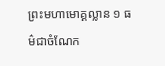ព្រះមហាមោគ្គល្លាន ១ ធម៌ជាចំណែក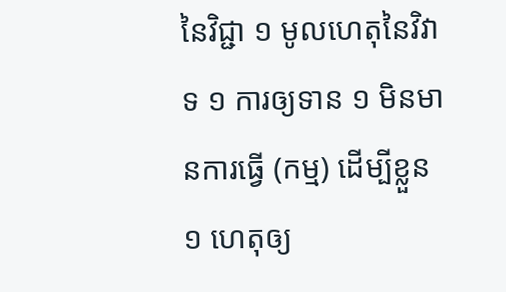នៃវិជ្ជា ១ មូលហេតុនៃវិវាទ ១ ការឲ្យទាន ១ មិនមានការធ្វើ (កម្ម) ដើម្បីខ្លួន ១ ហេតុឲ្យ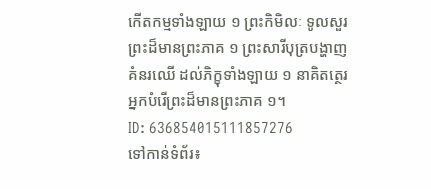កើតកម្មទាំងឡាយ ១ ព្រះកិមិលៈ ទូលសួរព្រះដ៏មានព្រះភាគ ១ ព្រះសារីបុត្របង្ហាញគំនរឈើ ដល់ភិក្ខុទាំងឡាយ ១ នាគិតត្ថេរ អ្នកបំរើព្រះដ៏មានព្រះភាគ ១។
ID: 636854015111857276
ទៅកាន់ទំព័រ៖